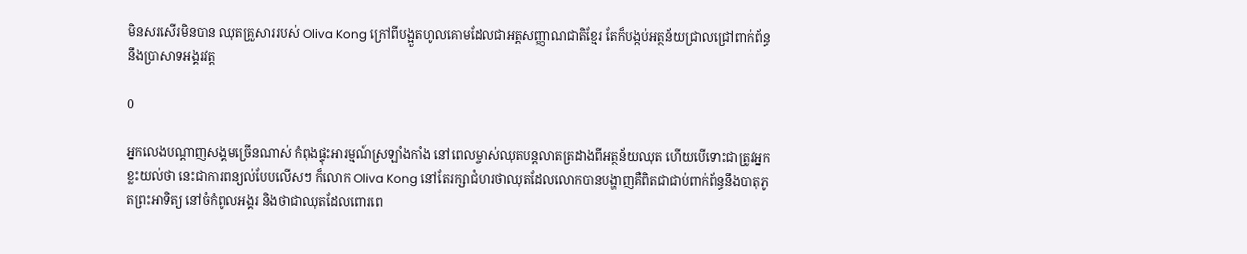មិនសរសើរមិនបាន ឈុតគ្រួសាររបស់ Oliva Kong ក្រៅពីបង្អួតហូលគោមដែលជាអត្តសញ្ញាណជាតិខ្មែរ តែក៏បង្កប់អត្ថន័យជ្រាលជ្រៅពាក់ព័ន្ធនឹងប្រាសាទអង្គរវត្ត

0

អ្នកលេងបណ្ដាញសង្គមច្រើនណាស់ កំពុងផ្ទុះអារម្មណ៍ស្រឡាំងកាំង នៅពេលម្ចាស់ឈុតបន្តលាតត្រដាងពីអត្ថន័យឈុត ហើយបើទោះជាត្រូវអ្នកខ្លះយល់ថា នេះជាការពន្យល់បែបលើសៗ ក៏លោក Oliva Kong នៅតែរក្សាជំហរថាឈុតដែលលោកបានបង្ហាញគឺពិតជាជាប់ពាក់ព័ន្ធនឹងបាតុភូតព្រះអាទិត្យ នៅចំកំពូលអង្គរ និងថាជាឈុតដែលពោរពេ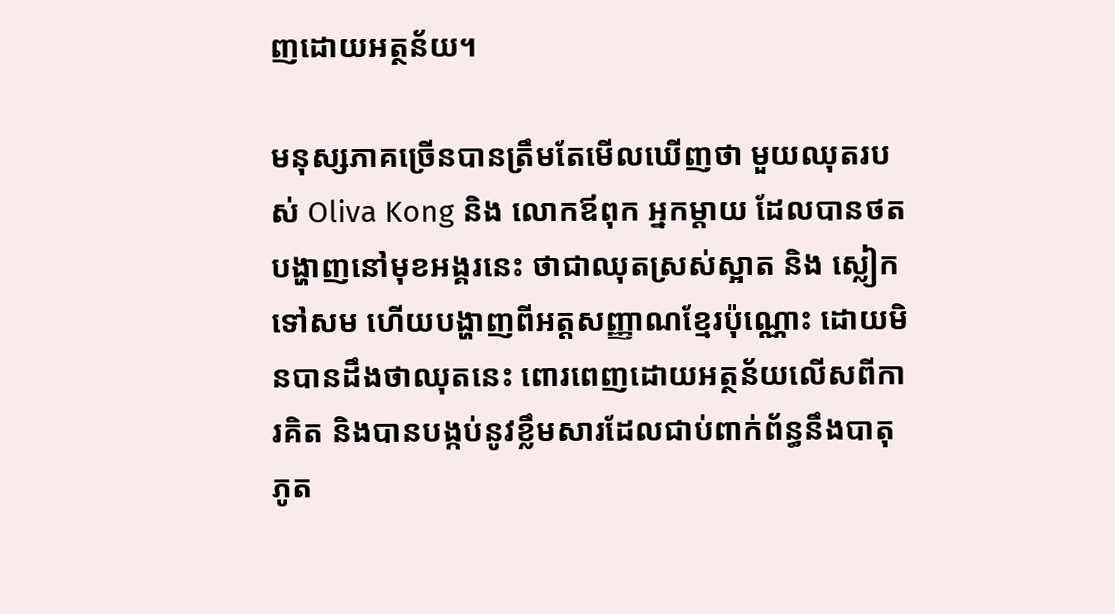ញដោយអត្ថន័យ។

មនុស្សភាគច្រើនបានត្រឹមតែមើលឃើញថា មួយឈុតរបស់ Oliva Kong និង លោកឪពុក អ្នកម្ដាយ ដែលបានថតបង្ហាញនៅមុខអង្គរនេះ ថាជាឈុតស្រស់ស្អាត និង ស្លៀកទៅសម ហើយបង្ហាញពីអត្តសញ្ញាណខ្មែរប៉ុណ្ណោះ ដោយមិនបានដឹងថាឈុតនេះ ពោរពេញដោយអត្ថន័យលើសពីការគិត និងបានបង្កប់នូវខ្លឹមសារដែលជាប់ពាក់ព័ន្ធនឹងបាតុភូត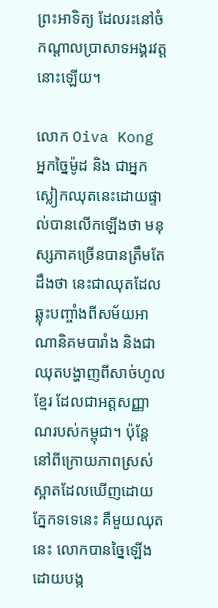ព្រះអាទិត្យ ដែលរះនៅចំកណ្ដាលប្រាសាទអង្គរវត្តនោះឡើយ។

លោក Oiva Kong អ្នកច្នៃម៉ូដ និង ជាអ្នកស្លៀកឈុតនេះដោយផ្ទាល់បានលើកឡើងថា មនុស្សភាគច្រើនបានត្រឹមតែដឹងថា នេះជាឈុតដែលឆ្លុះបញ្ចាំងពីសម័យអាណានិគមបារាំង និងជាឈុតបង្ហាញពីសាច់ហូលខ្មែរ ដែលជាអត្តសញ្ញាណរបស់កម្ពុជា។ ប៉ុន្តែនៅពីក្រោយភាពស្រស់ស្អាតដែលឃើញដោយភ្នែកទទេនេះ គឺមួយឈុតនេះ លោកបានច្នៃឡើង ដោយបង្ក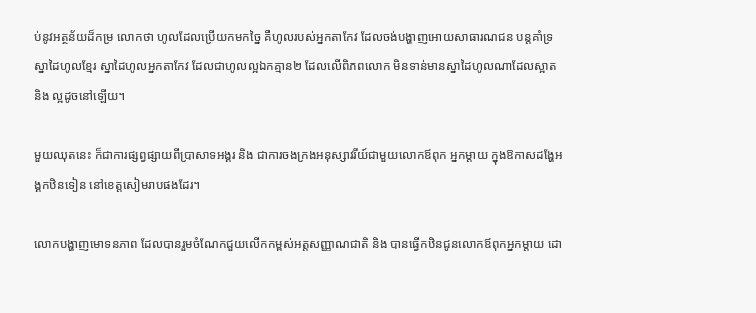ប់នូវអត្ថន័យដ៏កម្រ លោកថា ហូលដែលប្រើយកមកច្នៃ គឺហូលរបស់អ្នកតាកែវ ដែលចង់បង្ហាញអោយសាធារណជន បន្តគាំទ្រស្នាដៃហូលខ្មែរ ស្នាដៃហូលអ្នកតាកែវ ដែលជាហូលល្អឯកគ្មាន២ ដែលលើពិភពលោក មិនទាន់មានស្នាដៃហូលណាដែលស្អាត និង ល្អដូចនៅឡើយ។

មួយឈុតនេះ ក៏ជាការផ្សព្វផ្សាយពីប្រាសាទអង្គរ និង ជាការចងក្រងអនុស្សាវរីយ៍ជាមួយលោកឪពុក អ្នកម្ដាយ ក្នុងឱកាសដង្ហែអង្គកឋិនទៀន នៅខេត្តសៀមរាបផងដែរ។

លោកបង្ហាញមោទនភាព ដែលបានរួមចំណែកជួយលើកកម្ពស់អត្តសញ្ញាណជាតិ និង បានធ្វើកឋិនជូនលោកឪពុកអ្នកម្ដាយ ដោ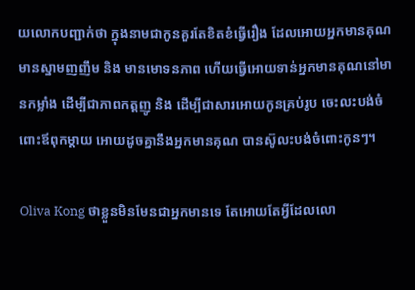យលោកបញ្ជាក់ថា ក្នុងនាមជាកូនគួរតែខិតខំធ្វើរឿង ដែលអោយអ្នកមានគុណមានស្នាមញញឹម និង មានមោទនភាព ហើយធ្វើអោយទាន់អ្នកមានគុណនៅមានកម្លាំង ដើម្បីជាភាពកត្តញូ និង ដើម្បីជាសារអោយកូនគ្រប់រូប ចេះលះបង់ចំពោះឪពុកម្ដាយ អោយដូចគ្នានឹងអ្នកមានគុណ បានស៊ូលះបង់ចំពោះកូនៗ។

Oliva Kong ថាខ្លួនមិនមែនជាអ្នកមានទេ តែអោយតែអ្វីដែលលោ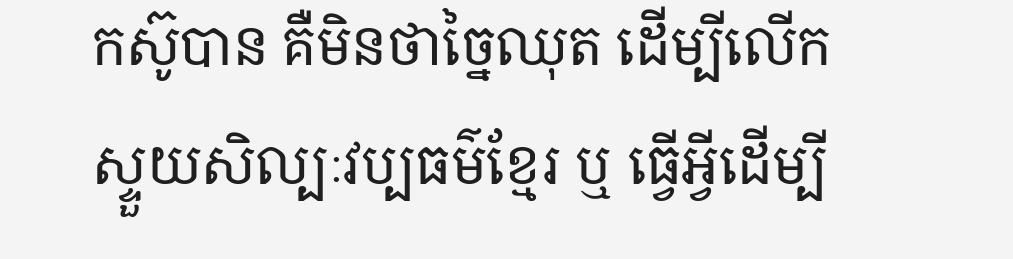កស៊ូបាន គឺមិនថាច្នៃឈុត ដើម្បីលើកស្ទួយសិល្បៈវប្បធម៌ខ្មែរ ឬ ធ្វើអ្វីដើម្បី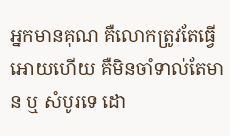អ្នកមានគុណ គឺលោកត្រូវតែធ្វើអោយហើយ គឺមិនចាំទាល់តែមាន ឬ សំបូរទេ ដោ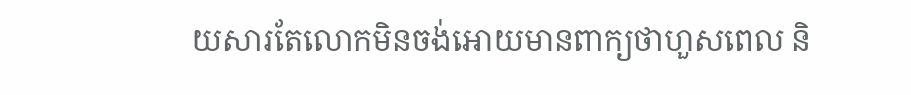យសារតែលោកមិនចង់អោយមានពាក្យថាហួសពេល និ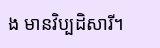ង មានវិប្បដិសារី។